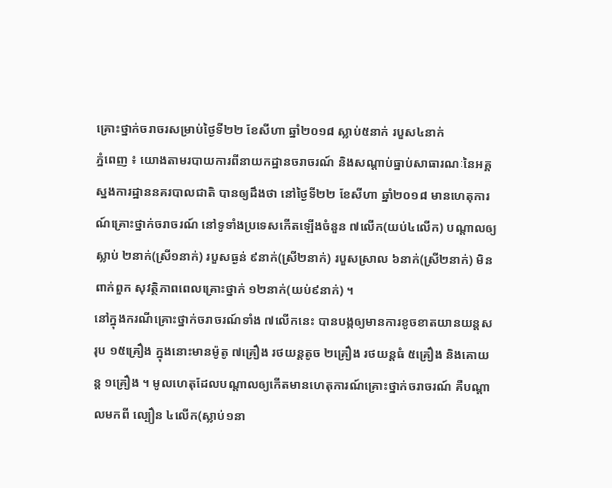គ្រោះថ្នាក់ចរាចរសម្រាប់ថ្ងៃទី២២ ខែសីហា ឆ្នាំ២០១៨ ស្លាប់៥នាក់ របួស៤នាក់
ភ្នំពេញ ៖ យោងតាមរបាយការពីនាយកដ្ឋានចរាចរណ៍ និងសណ្តាប់ធ្នាប់សាធារណៈនៃអគ្គស្នងការដ្ឋាននគរបាលជាតិ បានឲ្យដឹងថា នៅថ្ងៃទី២២ ខែសីហា ឆ្នាំ២០១៨ មានហេតុការណ៍គ្រោះថ្នាក់ចរាចរណ៍ នៅទូទាំងប្រទេសកើតឡើងចំនួន ៧លើក(យប់៤លើក) បណ្តាលឲ្យស្លាប់ ២នាក់(ស្រី១នាក់) របួសធ្ងន់ ៩នាក់(ស្រី២នាក់) របួសស្រាល ៦នាក់(ស្រី២នាក់) មិនពាក់ពួក សុវត្ថិភាពពេលគ្រោះថ្នាក់ ១២នាក់(យប់៩នាក់) ។
នៅក្នុងករណីគ្រោះថ្នាក់ចរាចរណ៍ទាំង ៧លើកនេះ បានបង្កឲ្យមានការខូចខាតយានយន្តសរុប ១៥គ្រឿង ក្នុងនោះមានម៉ូតូ ៧គ្រឿង រថយន្តតូច ២គ្រឿង រថយន្តធំ ៥គ្រឿង និងគោយន្ត ១គ្រឿង ។ មូលហេតុដែលបណ្តាលឲ្យកើតមានហេតុការណ៍គ្រោះថ្នាក់ចរាចរណ៍ គឺបណ្តាលមកពី ល្បឿន ៤លើក(ស្លាប់១នា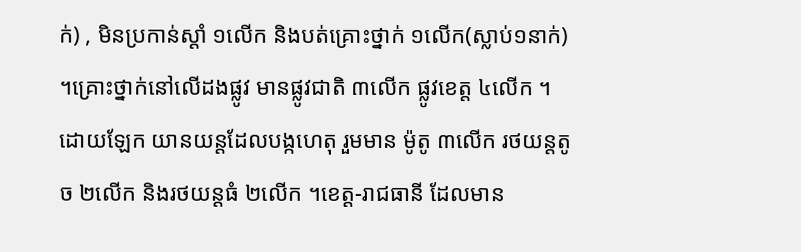ក់) , មិនប្រកាន់ស្តាំ ១លើក និងបត់គ្រោះថ្នាក់ ១លើក(ស្លាប់១នាក់) ។គ្រោះថ្នាក់នៅលើដងផ្លូវ មានផ្លូវជាតិ ៣លើក ផ្លូវខេត្ត ៤លើក ។ ដោយឡែក យានយន្តដែលបង្កហេតុ រួមមាន ម៉ូតូ ៣លើក រថយន្តតូច ២លើក និងរថយន្តធំ ២លើក ។ខេត្ត-រាជធានី ដែលមាន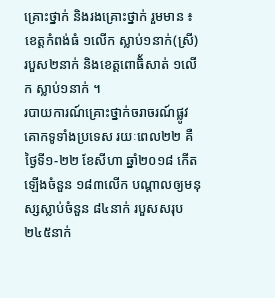គ្រោះថ្នាក់ និងរងគ្រោះថ្នាក់ រួមមាន ៖ ខេត្តកំពង់ធំ ១លើក ស្លាប់១នាក់(ស្រី) របួស២នាក់ និងខេត្តពោធិ័សាត់ ១លើក ស្លាប់១នាក់ ។
របាយការណ៍គ្រោះថ្នាក់ចរាចរណ៍ផ្លូវគោកទូទាំងប្រទេស រយៈពេល២២ គឺថ្ងៃទី១-២២ ខែសីហា ឆ្នាំ២០១៨ កើតឡើងចំនួន ១៨៣លើក បណ្តាលឲ្យមនុស្សស្លាប់ចំនួន ៨៤នាក់ របួសសរុប ២៤៥នាក់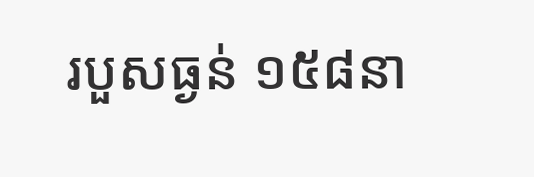របួសធ្ងន់ ១៥៨នា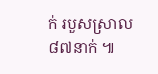ក់ របួសស្រាល ៨៧នាក់ ៕